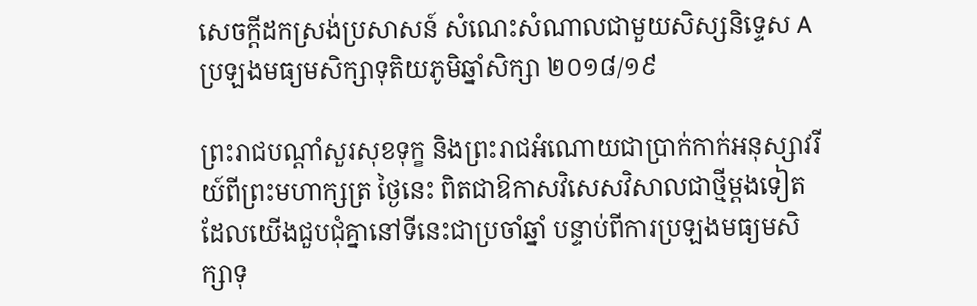សេចក្តីដកស្រង់ប្រសាសន៍ សំណេះសំណាលជាមួយសិស្សនិទ្ទេស A ប្រឡងមធ្យមសិក្សាទុតិយភូមិឆ្នាំសិក្សា ២០១៨/១៩

ព្រះរាជបណ្ដាំសួរសុខទុក្ខ និងព្រះរាជអំណោយជាប្រាក់កាក់អនុស្សាវរីយ៍ពីព្រះមហាក្សត្រ ថ្ងៃនេះ ពិតជាឱកាសវិសេសវិសាលជាថ្មីម្ដងទៀត ដែលយើងជួបជុំគ្នានៅទីនេះជាប្រចាំឆ្នាំ បន្ទាប់ពីការប្រឡងមធ្យមសិក្សាទុ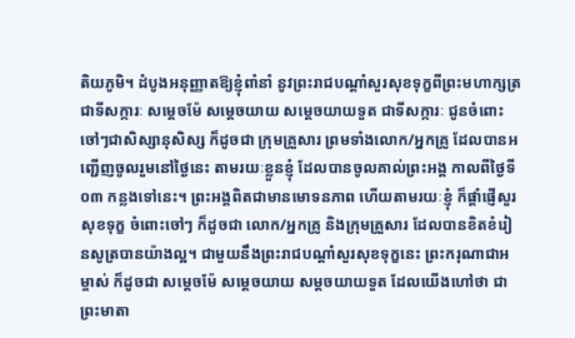តិយភូមិ។ ដំបូងអនុញ្ញាតឱ្យខ្ញុំពាំនាំ នូវព្រះរាជបណ្ដាំសួរសុខទុក្ខពីព្រះមហាក្សត្រជាទីសក្ការៈ សម្ដេចម៉ែ សម្ដេចយាយ សម្ដេចយាយទួត ជាទីសក្ការៈ ជូនចំពោះចៅៗជាសិស្សានុសិស្ស ក៏ដូចជា ក្រុមគ្រួសារ ព្រមទាំងលោក/អ្នកគ្រូ ដែលបានអញ្ជើញចូលរួមនៅថ្ងៃនេះ តាមរយៈខ្លួនខ្ញុំ ដែលបានចូលគាល់ព្រះអង្គ កាលពីថ្ងៃទី ០៣ កន្លងទៅនេះ។ ព្រះអង្គពិតជាមានមោទនភាព ហើយតាមរយៈខ្ញុំ ក៏ផ្ដាំផ្ញើសួរសុខទុក្ខ ចំពោះចៅៗ ក៏ដូចជា លោក/អ្នកគ្រូ និងក្រុមគ្រួសារ ដែលបានខិតខំរៀនសូត្របានយ៉ាងល្អ។ ជាមួយនឹងព្រះរាជបណ្ដាំសួរសុខទុក្ខនេះ ព្រះករុណាជាអម្ចាស់ ក៏ដូចជា សម្ដេចម៉ែ សម្ដេចយាយ សម្ដចយាយទួត ដែលយើងហៅថា ជាព្រះមាតា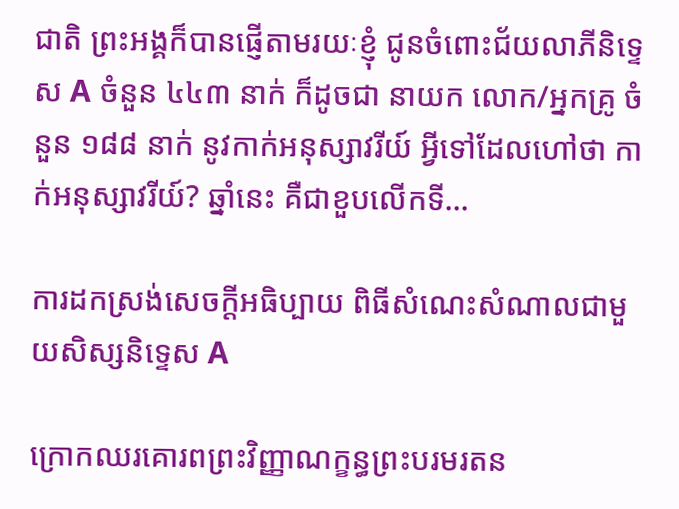ជាតិ ព្រះអង្គក៏បានផ្ញើតាមរយៈខ្ញុំ ជូនចំពោះជ័យលាភីនិទ្ទេស A ចំនួន ៤៤៣ នាក់ ក៏ដូចជា នាយក លោក/អ្នកគ្រូ ចំនួន ១៨៨ នាក់ នូវកាក់អនុស្សាវរីយ៍ អ្វីទៅដែលហៅថា កាក់អនុស្សាវរីយ៍? ឆ្នាំនេះ គឺជាខួបលើកទី…

ការដកស្រង់សេចក្តីអធិប្បាយ ពិធីសំណេះសំណាលជាមួយសិស្សនិទ្ទេស A

ក្រោកឈរគោរពព្រះវិញ្ញាណក្ខន្ធព្រះបរមរតន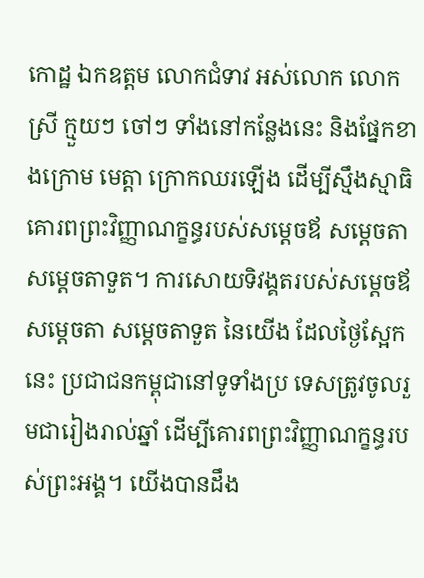កោដ្ឋ ឯកឧត្តម លោកជំទាវ អស់លោក លោកស្រី ក្មួយៗ ចៅៗ ទាំងនៅកន្លែងនេះ និងផ្នែកខាងក្រោម មេត្តា ក្រោកឈរឡើង ដើម្បីស្មឹងស្មាធិគោរពព្រះវិញ្ញាណក្ខន្ធរបស់សម្តេចឪ សម្តេចតា សម្តេចតាទួត។ ការសោយទិវង្គតរបស់សម្តេចឪ សម្តេចតា សម្តេចតាទួត នៃយើង ដែលថ្ងៃស្អែកនេះ ប្រជាជនកម្ពុជានៅទូទាំងប្រ ទេសត្រូវចូលរួមជារៀងរាល់ឆ្នាំ ដើម្បីគោរពព្រះវិញ្ញាណក្ខន្ធរបស់ព្រះអង្គ។ យើងបានដឹង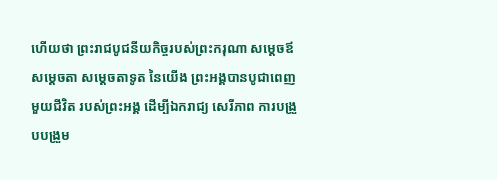ហើយថា ព្រះរាជបូជនីយកិច្ចរបស់ព្រះករុណា សម្តេចឪ សម្តេចតា សម្តេចតាទូត នៃយើង ព្រះអង្គបានបូជាពេញមួយជីវិត របស់ព្រះអង្គ ដើម្បីឯករាជ្យ សេរីភាព ការបង្រួបបង្រួម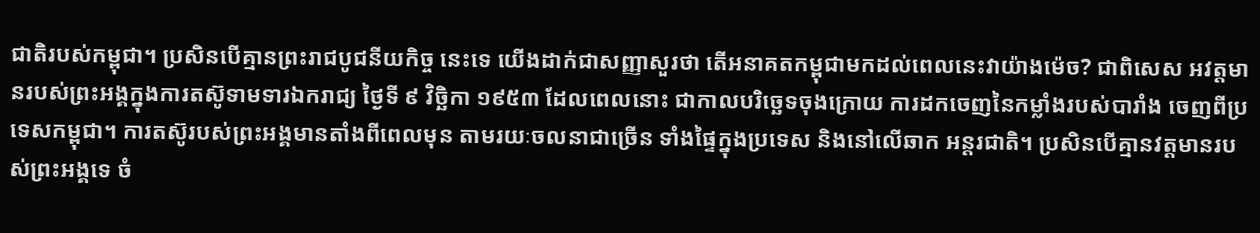ជាតិរបស់កម្ពុជា។ ប្រសិនបើគ្មានព្រះរាជបូជនីយកិច្ច នេះទេ យើងដាក់ជាសញ្ញាសួរថា តើអនាគតកម្ពុជាមកដល់ពេលនេះវាយ៉ាងម៉េច? ជាពិសេស អវត្តមានរបស់ព្រះអង្គក្នុងការតស៊ូទាមទារឯករាជ្យ ថ្ងៃទី ៩ វិច្ឆិកា ១៩៥៣ ដែលពេលនោះ ជាកាលបរិច្ឆេទចុងក្រោយ ការដកចេញនៃកម្លាំងរបស់បារាំង ចេញពីប្រទេសកម្ពុជា។ ការតស៊ូរបស់ព្រះអង្គមានតាំងពីពេលមុន តាមរយៈចលនាជាច្រើន ទាំងផ្ទៃក្នុងប្រទេស និងនៅលើឆាក អន្តរជាតិ។ ប្រសិនបើគ្មានវត្តមានរបស់ព្រះអង្គទេ ចំ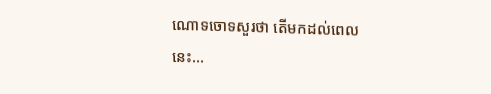ណោទចោទសួរថា តើមកដល់ពេលនេះ…